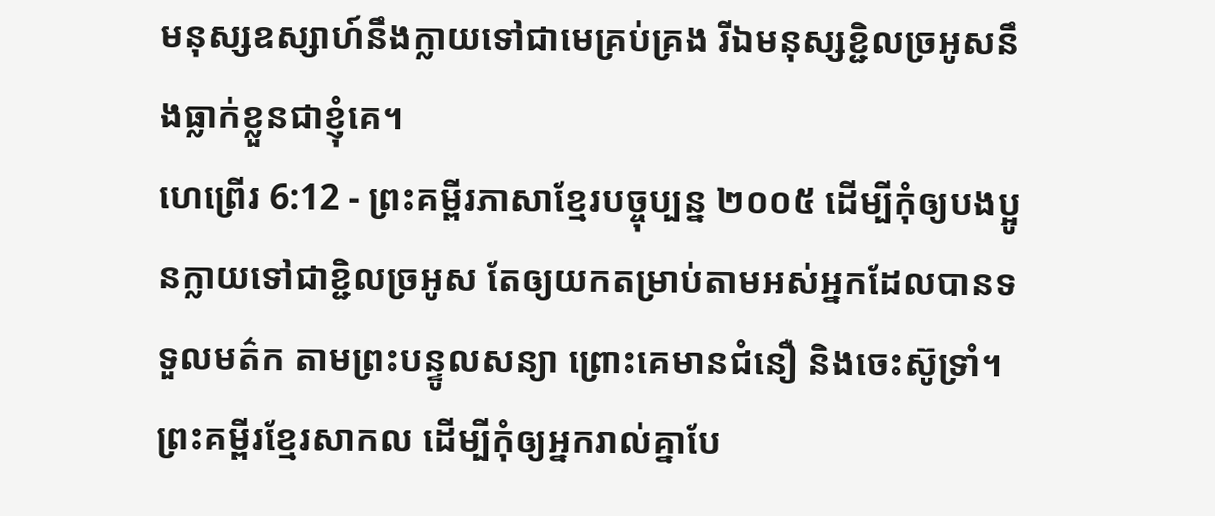មនុស្សឧស្សាហ៍នឹងក្លាយទៅជាមេគ្រប់គ្រង រីឯមនុស្សខ្ជិលច្រអូសនឹងធ្លាក់ខ្លួនជាខ្ញុំគេ។
ហេព្រើរ 6:12 - ព្រះគម្ពីរភាសាខ្មែរបច្ចុប្បន្ន ២០០៥ ដើម្បីកុំឲ្យបងប្អូនក្លាយទៅជាខ្ជិលច្រអូស តែឲ្យយកតម្រាប់តាមអស់អ្នកដែលបានទទួលមត៌ក តាមព្រះបន្ទូលសន្យា ព្រោះគេមានជំនឿ និងចេះស៊ូទ្រាំ។ ព្រះគម្ពីរខ្មែរសាកល ដើម្បីកុំឲ្យអ្នករាល់គ្នាបែ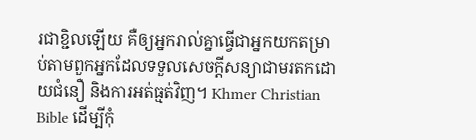រជាខ្ជិលឡើយ គឺឲ្យអ្នករាល់គ្នាធ្វើជាអ្នកយកតម្រាប់តាមពួកអ្នកដែលទទួលសេចក្ដីសន្យាជាមរតកដោយជំនឿ និងការអត់ធ្មត់វិញ។ Khmer Christian Bible ដើម្បីកុំ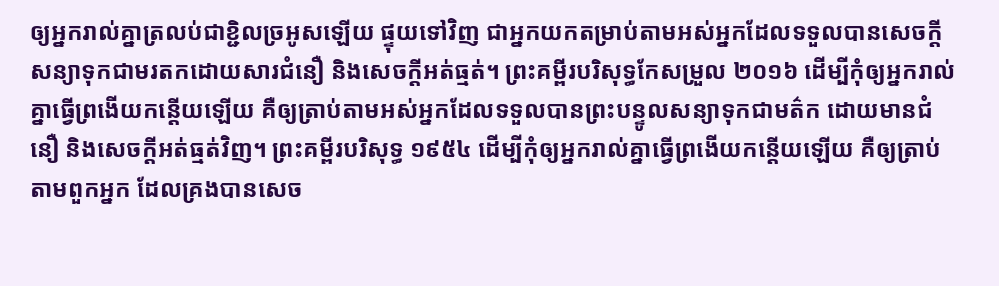ឲ្យអ្នករាល់គ្នាត្រលប់ជាខ្ជិលច្រអូសឡើយ ផ្ទុយទៅវិញ ជាអ្នកយកតម្រាប់តាមអស់អ្នកដែលទទួលបានសេចក្ដីសន្យាទុកជាមរតកដោយសារជំនឿ និងសេចក្តីអត់ធ្មត់។ ព្រះគម្ពីរបរិសុទ្ធកែសម្រួល ២០១៦ ដើម្បីកុំឲ្យអ្នករាល់គ្នាធ្វើព្រងើយកន្ដើយឡើយ គឺឲ្យត្រាប់តាមអស់អ្នកដែលទទួលបានព្រះបន្ទូលសន្យាទុកជាមត៌ក ដោយមានជំនឿ និងសេចក្ដីអត់ធ្មត់វិញ។ ព្រះគម្ពីរបរិសុទ្ធ ១៩៥៤ ដើម្បីកុំឲ្យអ្នករាល់គ្នាធ្វើព្រងើយកន្តើយឡើយ គឺឲ្យត្រាប់តាមពួកអ្នក ដែលគ្រងបានសេច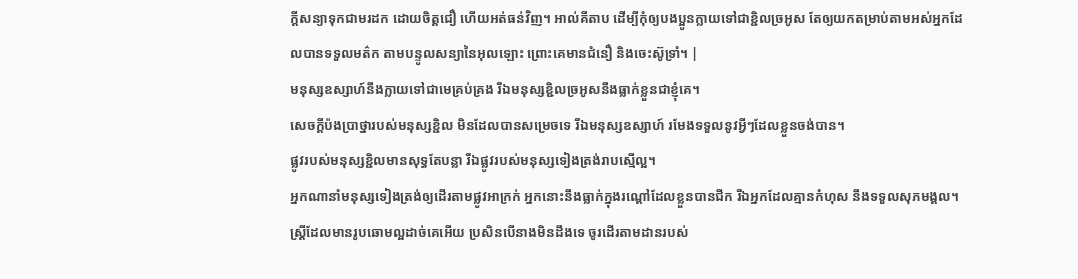ក្ដីសន្យាទុកជាមរដក ដោយចិត្តជឿ ហើយអត់ធន់វិញ។ អាល់គីតាប ដើម្បីកុំឲ្យបងប្អូនក្លាយទៅជាខ្ជិលច្រអូស តែឲ្យយកតម្រាប់តាមអស់អ្នកដែលបានទទួលមត៌ក តាមបន្ទូលសន្យានៃអុលឡោះ ព្រោះគេមានជំនឿ និងចេះស៊ូទ្រាំ។ |
មនុស្សឧស្សាហ៍នឹងក្លាយទៅជាមេគ្រប់គ្រង រីឯមនុស្សខ្ជិលច្រអូសនឹងធ្លាក់ខ្លួនជាខ្ញុំគេ។
សេចក្ដីប៉ងប្រាថ្នារបស់មនុស្សខ្ជិល មិនដែលបានសម្រេចទេ រីឯមនុស្សឧស្សាហ៍ រមែងទទួលនូវអ្វីៗដែលខ្លួនចង់បាន។
ផ្លូវរបស់មនុស្សខ្ជិលមានសុទ្ធតែបន្លា រីឯផ្លូវរបស់មនុស្សទៀងត្រង់រាបស្មើល្អ។
អ្នកណានាំមនុស្សទៀងត្រង់ឲ្យដើរតាមផ្លូវអាក្រក់ អ្នកនោះនឹងធ្លាក់ក្នុងរណ្ដៅដែលខ្លួនបានជីក រីឯអ្នកដែលគ្មានកំហុស នឹងទទួលសុភមង្គល។
ស្ត្រីដែលមានរូបឆោមល្អដាច់គេអើយ ប្រសិនបើនាងមិនដឹងទេ ចូរដើរតាមដានរបស់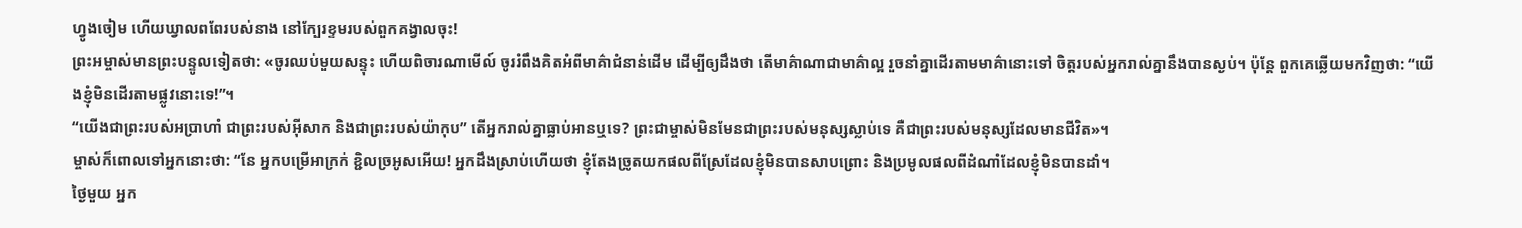ហ្វូងចៀម ហើយឃ្វាលពពែរបស់នាង នៅក្បែរខ្ទមរបស់ពួកគង្វាលចុះ!
ព្រះអម្ចាស់មានព្រះបន្ទូលទៀតថា: «ចូរឈប់មួយសន្ទុះ ហើយពិចារណាមើល៍ ចូររំពឹងគិតអំពីមាគ៌ាជំនាន់ដើម ដើម្បីឲ្យដឹងថា តើមាគ៌ាណាជាមាគ៌ាល្អ រួចនាំគ្នាដើរតាមមាគ៌ានោះទៅ ចិត្តរបស់អ្នករាល់គ្នានឹងបានស្ងប់។ ប៉ុន្តែ ពួកគេឆ្លើយមកវិញថា: “យើងខ្ញុំមិនដើរតាមផ្លូវនោះទេ!”។
“យើងជាព្រះរបស់អប្រាហាំ ជាព្រះរបស់អ៊ីសាក និងជាព្រះរបស់យ៉ាកុប” តើអ្នករាល់គ្នាធ្លាប់អានឬទេ? ព្រះជាម្ចាស់មិនមែនជាព្រះរបស់មនុស្សស្លាប់ទេ គឺជាព្រះរបស់មនុស្សដែលមានជីវិត»។
ម្ចាស់ក៏ពោលទៅអ្នកនោះថា: “នែ អ្នកបម្រើអាក្រក់ ខ្ជិលច្រអូសអើយ! អ្នកដឹងស្រាប់ហើយថា ខ្ញុំតែងច្រូតយកផលពីស្រែដែលខ្ញុំមិនបានសាបព្រោះ និងប្រមូលផលពីដំណាំដែលខ្ញុំមិនបានដាំ។
ថ្ងៃមួយ អ្នក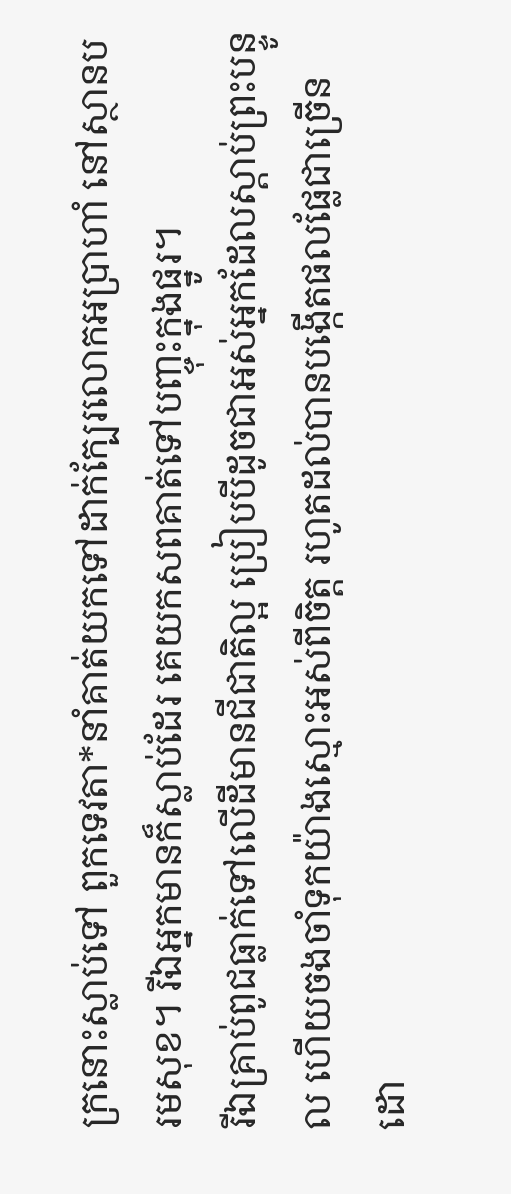ក្រនោះស្លាប់ទៅ ពួកទេវតា*នាំគាត់យកទៅដាក់ក្បែរលោកអប្រាហាំ នៅស្ថានបរមសុខ។ រីឯអ្នកមានក៏ស្លាប់ដែរ គេយកសពគាត់ទៅបញ្ចុះក្នុងផ្នូរ។
រីឯគ្រាប់ពូជធ្លាក់ទៅលើដីមានជីជាតិល្អ ប្រៀបបីដូចជាអស់អ្នកដែលស្ដាប់ព្រះបន្ទូល ហើយចងចាំទុកយ៉ាងស្មោះអស់ពីចិត្ត រហូតដល់បានបង្កើតផលផ្លែជាច្រើន ដោ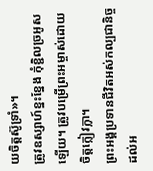យចិត្តស៊ូទ្រាំ»។
ត្រូវឧស្សាហ៍ខ្នះខ្នែង កុំខ្ជិលច្រអូសឡើយ។ ត្រូវបម្រើព្រះអម្ចាស់ដោយចិត្តក្លៀវក្លា។
ព្រះអង្គប្រទានជីវិតអស់កល្បជានិច្ចដល់អ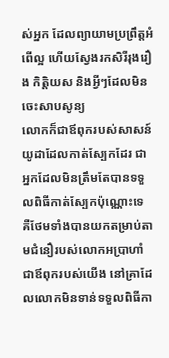ស់អ្នក ដែលព្យាយាមប្រព្រឹត្តអំពើល្អ ហើយស្វែងរកសិរីរុងរឿង កិត្តិយស និងអ្វីៗដែលមិនចេះសាបសូន្យ
លោកក៏ជាឪពុករបស់សាសន៍យូដាដែលកាត់ស្បែកដែរ ជាអ្នកដែលមិនត្រឹមតែបានទទួលពិធីកាត់ស្បែកប៉ុណ្ណោះទេ គឺថែមទាំងបានយកតម្រាប់តាមជំនឿរបស់លោកអប្រាហាំជាឪពុករបស់យើង នៅគ្រាដែលលោកមិនទាន់ទទួលពិធីកា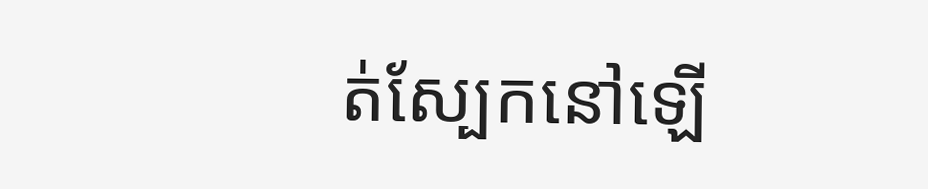ត់ស្បែកនៅឡើ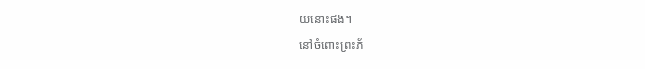យនោះផង។
នៅចំពោះព្រះភ័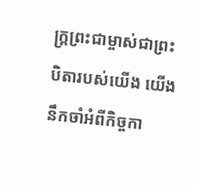ក្ត្រព្រះជាម្ចាស់ជាព្រះបិតារបស់យើង យើងនឹកចាំអំពីកិច្ចកា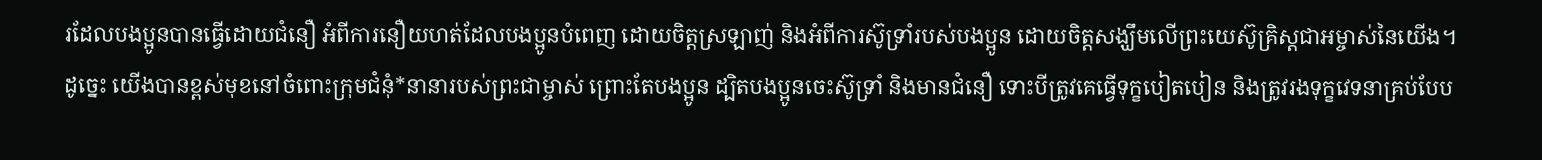រដែលបងប្អូនបានធ្វើដោយជំនឿ អំពីការនឿយហត់ដែលបងប្អូនបំពេញ ដោយចិត្តស្រឡាញ់ និងអំពីការស៊ូទ្រាំរបស់បងប្អូន ដោយចិត្តសង្ឃឹមលើព្រះយេស៊ូគ្រិស្តជាអម្ចាស់នៃយើង។
ដូច្នេះ យើងបានខ្ពស់មុខនៅចំពោះក្រុមជំនុំ*នានារបស់ព្រះជាម្ចាស់ ព្រោះតែបងប្អូន ដ្បិតបងប្អូនចេះស៊ូទ្រាំ និងមានជំនឿ ទោះបីត្រូវគេធ្វើទុក្ខបៀតបៀន និងត្រូវរងទុក្ខវេទនាគ្រប់បែប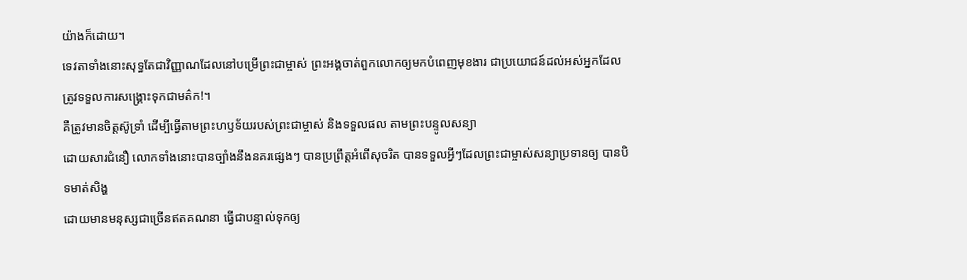យ៉ាងក៏ដោយ។
ទេវតាទាំងនោះសុទ្ធតែជាវិញ្ញាណដែលនៅបម្រើព្រះជាម្ចាស់ ព្រះអង្គចាត់ពួកលោកឲ្យមកបំពេញមុខងារ ជាប្រយោជន៍ដល់អស់អ្នកដែលត្រូវទទួលការសង្គ្រោះទុកជាមត៌ក!។
គឺត្រូវមានចិត្តស៊ូទ្រាំ ដើម្បីធ្វើតាមព្រះហឫទ័យរបស់ព្រះជាម្ចាស់ និងទទួលផល តាមព្រះបន្ទូលសន្យា
ដោយសារជំនឿ លោកទាំងនោះបានច្បាំងនឹងនគរផ្សេងៗ បានប្រព្រឹត្តអំពើសុចរិត បានទទួលអ្វីៗដែលព្រះជាម្ចាស់សន្យាប្រទានឲ្យ បានបិទមាត់សិង្ហ
ដោយមានមនុស្សជាច្រើនឥតគណនា ធ្វើជាបន្ទាល់ទុកឲ្យ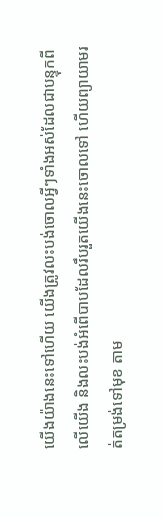យើងយ៉ាងនេះទៅហើយ យើងត្រូវលះបង់ចោលអ្វីៗទាំងអស់ដែលជាបន្ទុកពីលើយើង និងលះបង់អំពើបាបដែលរឹបរួតយើងនេះចោលទៅ ហើយព្យាយាមរត់តម្រង់ទៅមុខ តាម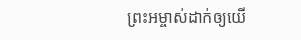ព្រះអម្ចាស់ដាក់ឲ្យយើ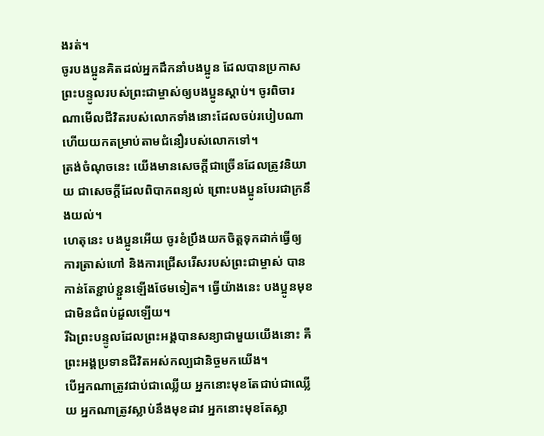ងរត់។
ចូរបងប្អូនគិតដល់អ្នកដឹកនាំបងប្អូន ដែលបានប្រកាសព្រះបន្ទូលរបស់ព្រះជាម្ចាស់ឲ្យបងប្អូនស្ដាប់។ ចូរពិចារណាមើលជីវិតរបស់លោកទាំងនោះដែលចប់របៀបណា ហើយយកតម្រាប់តាមជំនឿរបស់លោកទៅ។
ត្រង់ចំណុចនេះ យើងមានសេចក្ដីជាច្រើនដែលត្រូវនិយាយ ជាសេចក្ដីដែលពិបាកពន្យល់ ព្រោះបងប្អូនបែរជាក្រនឹងយល់។
ហេតុនេះ បងប្អូនអើយ ចូរខំប្រឹងយកចិត្តទុកដាក់ធ្វើឲ្យការត្រាស់ហៅ និងការជ្រើសរើសរបស់ព្រះជាម្ចាស់ បានកាន់តែខ្ជាប់ខ្ជួនឡើងថែមទៀត។ ធ្វើយ៉ាងនេះ បងប្អូនមុខជាមិនជំពប់ដួលឡើយ។
រីឯព្រះបន្ទូលដែលព្រះអង្គបានសន្យាជាមួយយើងនោះ គឺព្រះអង្គប្រទានជីវិតអស់កល្បជានិច្ចមកយើង។
បើអ្នកណាត្រូវជាប់ជាឈ្លើយ អ្នកនោះមុខតែជាប់ជាឈ្លើយ អ្នកណាត្រូវស្លាប់នឹងមុខដាវ អ្នកនោះមុខតែស្លា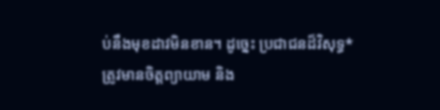ប់នឹងមុខដាវមិនខាន។ ដូច្នេះ ប្រជាជនដ៏វិសុទ្ធ*ត្រូវមានចិត្តព្យាយាម និង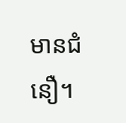មានជំនឿ។